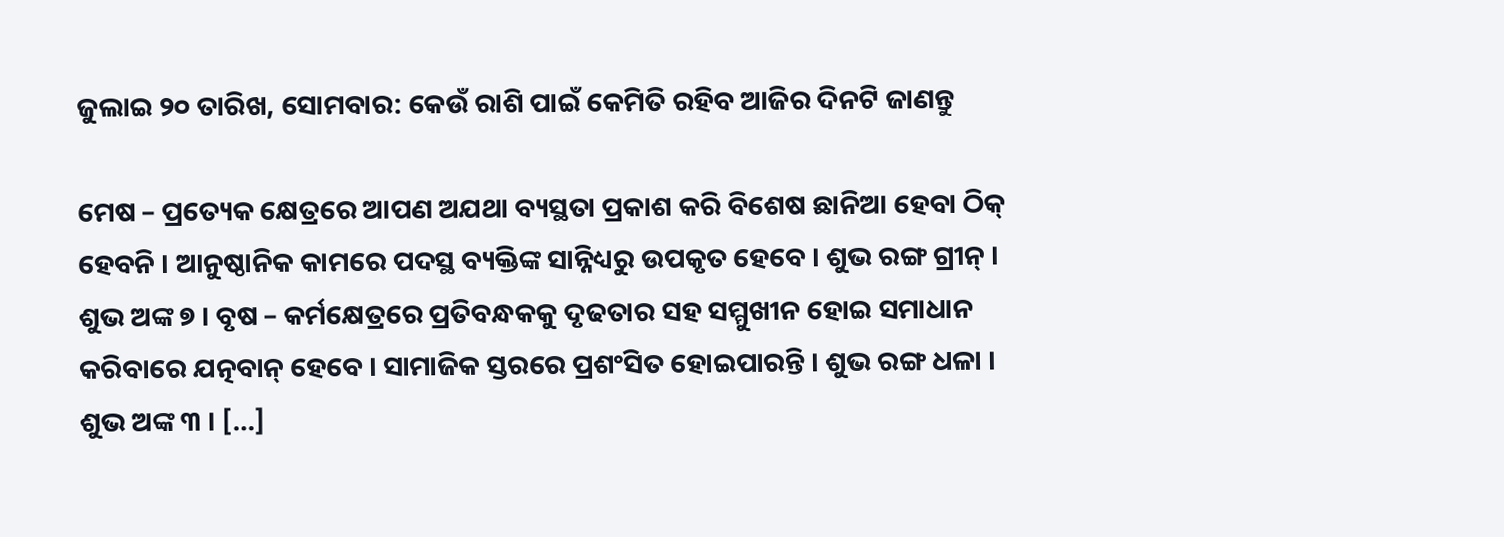ଜୁଲାଇ ୨୦ ତାରିଖ, ସୋମବାର: କେଉଁ ରାଶି ପାଇଁ କେମିତି ରହିବ ଆଜିର ଦିନଟି ଜାଣନ୍ତୁ

ମେଷ – ପ୍ରତ୍ୟେକ କ୍ଷେତ୍ରରେ ଆପଣ ଅଯଥା ବ୍ୟସ୍ଥତା ପ୍ରକାଶ କରି ବିଶେଷ ଛାନିଆ ହେବା ଠିକ୍ ହେବନି । ଆନୁଷ୍ଠାନିକ କାମରେ ପଦସ୍ଥ ବ୍ୟକ୍ତିଙ୍କ ସାନ୍ନିଧ୍ୟରୁ ଉପକୃତ ହେବେ । ଶୁଭ ରଙ୍ଗ ଗ୍ରୀନ୍ । ଶୁଭ ଅଙ୍କ ୭ । ବୃଷ – କର୍ମକ୍ଷେତ୍ରରେ ପ୍ରତିବନ୍ଧକକୁ ଦୃଢତାର ସହ ସମ୍ମୁଖୀନ ହୋଇ ସମାଧାନ କରିବାରେ ଯତ୍ନବାନ୍ ହେବେ । ସାମାଜିକ ସ୍ତରରେ ପ୍ରଶଂସିତ ହୋଇପାରନ୍ତି । ଶୁଭ ରଙ୍ଗ ଧଳା । ଶୁଭ ଅଙ୍କ ୩ । […]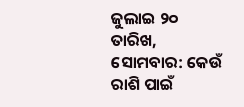ଜୁଲାଇ ୨୦ ତାରିଖ, ସୋମବାର: କେଉଁ ରାଶି ପାଇଁ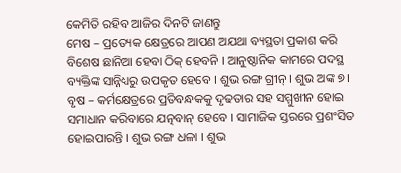କେମିତି ରହିବ ଆଜିର ଦିନଟି ଜାଣନ୍ତୁ
ମେଷ – ପ୍ରତ୍ୟେକ କ୍ଷେତ୍ରରେ ଆପଣ ଅଯଥା ବ୍ୟସ୍ଥତା ପ୍ରକାଶ କରି ବିଶେଷ ଛାନିଆ ହେବା ଠିକ୍ ହେବନି । ଆନୁଷ୍ଠାନିକ କାମରେ ପଦସ୍ଥ ବ୍ୟକ୍ତିଙ୍କ ସାନ୍ନିଧ୍ୟରୁ ଉପକୃତ ହେବେ । ଶୁଭ ରଙ୍ଗ ଗ୍ରୀନ୍ । ଶୁଭ ଅଙ୍କ ୭ । ବୃଷ – କର୍ମକ୍ଷେତ୍ରରେ ପ୍ରତିବନ୍ଧକକୁ ଦୃଢତାର ସହ ସମ୍ମୁଖୀନ ହୋଇ ସମାଧାନ କରିବାରେ ଯତ୍ନବାନ୍ ହେବେ । ସାମାଜିକ ସ୍ତରରେ ପ୍ରଶଂସିତ ହୋଇପାରନ୍ତି । ଶୁଭ ରଙ୍ଗ ଧଳା । ଶୁଭ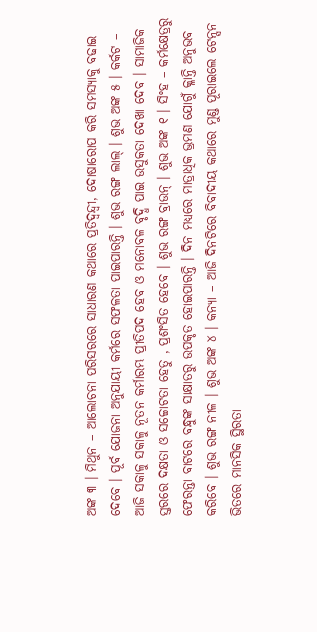ଅଙ୍କ ୩ । ମିଥୁନ – ଆଲୋଚନା ପରିସରରେ ସାଧାରଣ କଥାରେ ପ୍ରତିଦ୍ୱନ୍ଦ୍ୱୀ, ଦୋଷାରୋପ କରି ସମସ୍ୟାକୁ ବଢାଇ ଦେବେ । ପୂର୍ବ ଯୋଜନା ଅନୁଯାୟୀ କର୍ମରେ ସଫଳତା ପାଇପାରନ୍ତି । ଶୁଭ ରଙ୍ଗ ଲାଲ୍ । ଶୁଭ ଅଙ୍କ ୫ । କର୍କଟ – ଆଜି ସକାଳୁ ସକାଳୁ ନୂତନ କର୍ମାରମ୍ଭ ପ୍ରୀତିପଦ ହେବ ଓ ମନୋବଳ ବୃଦ୍ଧି ପାଇ ଉସୁକତା ଦେଖା ଦେବ । ସାମାଜିକ ସ୍ତରରେ ଦକ୍ଷତା ଓ ସଚ୍ଚୋଟତା ହେତୁ , ପ୍ରଶଂସିତ ହେବେ । ଶୁଭ ରଙ୍ଗ ବ୍ରାଉନ୍ । ଶୁଭ ଅଙ୍କ ୧ । ସିଂହ – କର୍ମକ୍ଷେତ୍ରରୁ ଫେରନ୍ତା ବାଟରେ ବନ୍ଧୁଙ୍କ ସାକ୍ଷାତରୁ ଉପକୃତ ହୋଇପାରନ୍ତି । ଦିନ ମଧ୍ୟରେ ମାତ୍ରାଧିକ ଭ୍ରମଣ ଯୋଗୁଁ କ୍ଳାନ୍ତି ଅନୁଭବ କରିବେ । ଶୁଭ ରଙ୍ଗ ନୀଳ । ଶୁଭ ଅଙ୍କ ୪ । କନ୍ୟା – ଆଜି ଦିନଟିରେ ବିବାଦୀୟ କଥାରେ ମୁଣ୍ଡ ପୂରାଇଲେ ଟେନ୍ସନ ଭିତରେ ମାନସିକ ସ୍ଥିରତା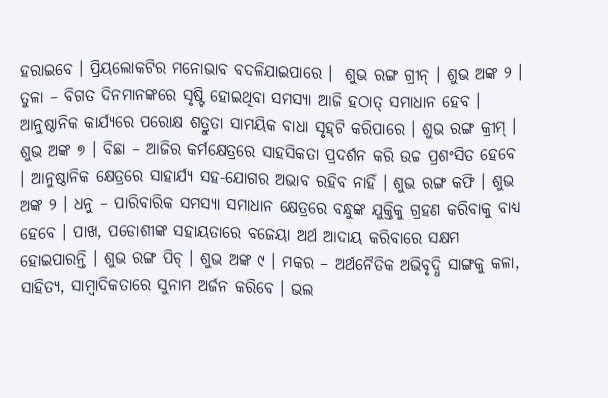ହରାଇବେ । ପ୍ରିୟଲୋକଟିର ମନୋଭାବ ବଦଳିଯାଇପାରେ ।  ଶୁଭ ରଙ୍ଗ ଗ୍ରୀନ୍ । ଶୁଭ ଅଙ୍କ ୨ । ତୁଳା – ବିଗତ ଦିନମାନଙ୍କରେ ସୃଷ୍ଟି ହୋଇଥିବା ସମସ୍ୟା ଆଜି ହଠାତ୍ ସମାଧାନ ହେବ । ଆନୁଷ୍ଠାନିକ କାର୍ଯ୍ୟରେ ପରୋକ୍ଷ ଶତ୍ରୁତା ସାମୟିକ ବାଧା ସୃହ୍‌ଟି କରିପାରେ । ଶୁଭ ରଙ୍ଗ କ୍ରୀମ୍ । ଶୁଭ ଅଙ୍କ ୭ । ବିଛା – ଆଜିର କର୍ମକ୍ଷେତ୍ରରେ ସାହସିକତା ପ୍ରଦର୍ଶନ କରି ଉଚ୍ଚ ପ୍ରଶଂସିତ ହେବେ । ଆନୁଷ୍ଠାନିକ କ୍ଷେତ୍ରରେ ସାହାର୍ଯ୍ୟ ସହ-ଯୋଗର ଅଭାବ ରହିବ ନାହିଁ । ଶୁଭ ରଙ୍ଗ କଫି । ଶୁଭ ଅଙ୍କ ୨ । ଧନୁ – ପାରିବାରିକ ସମସ୍ୟା ସମାଧାନ କ୍ଷେତ୍ରରେ ବନ୍ଧୁଙ୍କ ଯୁକ୍ତିକୁ ଗ୍ରହଣ କରିବାକୁ ବାଧ୍ୟ ହେବେ । ପାଖ, ପଡୋଶୀଙ୍କ ସହାୟତାରେ ବଜେୟା ଅର୍ଥ ଆଦାୟ କରିବାରେ ସକ୍ଷମ ହୋଇପାରନ୍ତି । ଶୁଭ ରଙ୍ଗ ପିଚ୍ । ଶୁଭ ଅଙ୍କ ୯ । ମକର – ଅର୍ଥନୈତିକ ଅଭିବୃଦ୍ଧି ସାଙ୍ଗକୁ କଳା, ସାହିତ୍ୟ, ସାମ୍ବାଦିକତାରେ ସୁନାମ ଅର୍ଜନ କରିବେ । ଭଲ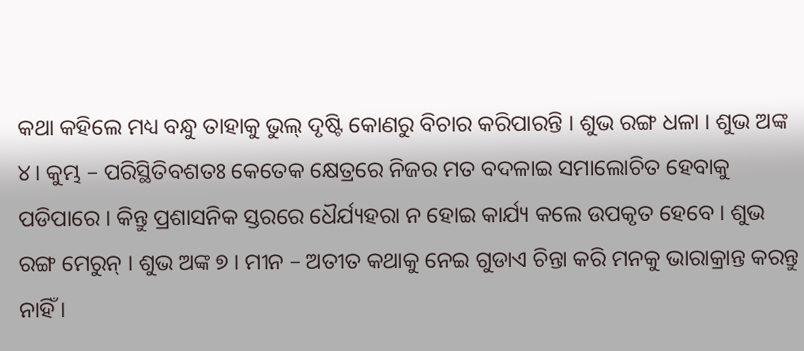କଥା କହିଲେ ମଧ୍ୟ ବନ୍ଧୁ ତାହାକୁ ଭୁଲ୍ ଦୃଷ୍ଟି କୋଣରୁ ବିଚାର କରିପାରନ୍ତି । ଶୁଭ ରଙ୍ଗ ଧଳା । ଶୁଭ ଅଙ୍କ ୪। କୁମ୍ଭ – ପରିସ୍ଥିତିବଶତଃ କେତେକ କ୍ଷେତ୍ରରେ ନିଜର ମତ ବଦଳାଇ ସମାଲୋଚିତ ହେବାକୁ ପଡିପାରେ । କିନ୍ତୁ ପ୍ରଶାସନିକ ସ୍ତରରେ ଧୈର୍ଯ୍ୟହରା ନ ହୋଇ କାର୍ଯ୍ୟ କଲେ ଉପକୃତ ହେବେ । ଶୁଭ ରଙ୍ଗ ମେରୁନ୍ । ଶୁଭ ଅଙ୍କ ୭ । ମୀନ – ଅତୀତ କଥାକୁ ନେଇ ଗୁଡାଏ ଚିନ୍ତା କରି ମନକୁ ଭାରାକ୍ରାନ୍ତ କରନ୍ତୁ ନାହିଁ ।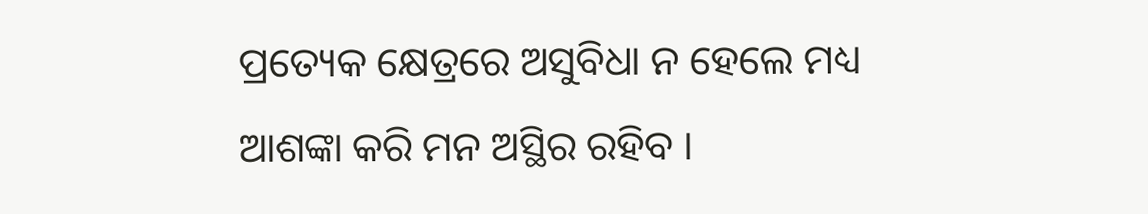ପ୍ରତ୍ୟେକ କ୍ଷେତ୍ରରେ ଅସୁବିଧା ନ ହେଲେ ମଧ୍ୟ ଆଶଙ୍କା କରି ମନ ଅସ୍ଥିର ରହିବ ।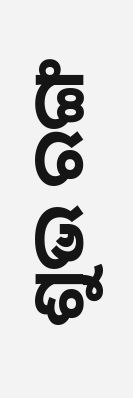ଶୁଭ ରଙ୍ଗ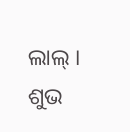ଲାଲ୍ । ଶୁଭ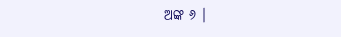ଅଙ୍କ ୬ ।